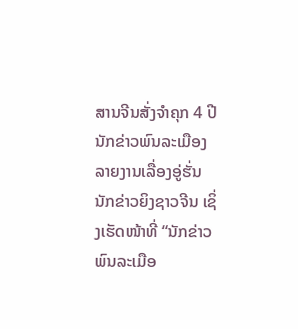ສານຈີນສັ່ງຈຳຄຸກ 4 ປີ ນັກຂ່າວພົນລະເມືອງລາຍງານເລື່ອງອູ່ຮັ່ນ
ນັກຂ່າວຍິງຊາວຈີນ ເຊິ່ງເຮັດໜ້າທີ່ “ນັກຂ່າວພົນລະເມືອ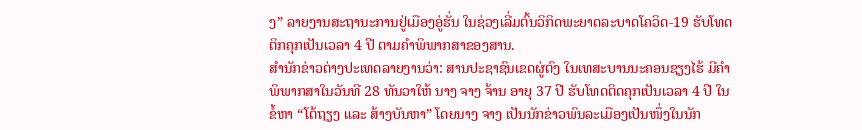ງ” ລາຍງານສະຖານະການຢູ່ເມືອງອູ່ຮັ່ນ ໃນຊ່ວງເລີ່ມຕົ້ນວິກິດພະຍາດລະບາດໂຄວິດ-19 ຮັບໂທດຕິກຄຸກເປັນເວລາ 4 ປີ ຕາມຄຳພິພາກສາຂອງສານ.
ສຳນັກຂ່າວຕ່າງປະເທດລາຍງານວ່າ: ສານປະຊາຊົນເຂດຜູ່ຕົງ ໃນເທສະບານນະຄອນຊຽງໄຮ້ ມີຄຳພິພາກສາໃນວັນທີ 28 ທັນວາໃຫ້ ນາງ ຈາງ ຈ້ານ ອາຍຸ 37 ປີ ຮັບໂທດຕິດຄຸກເປັນເວລາ 4 ປີ ໃນຂໍ້ຫາ “ໂຕ້ຖຽງ ແລະ ສ້າງບັນຫາ” ໂດຍນາງ ຈາງ ເປັນນັກຂ່າວພົນລະເມືອງເປັນໜຶ່ງໃນນັກ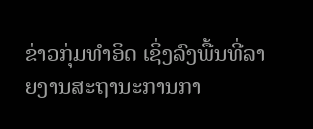ຂ່າວກຸ່ມທຳອິດ ເຊິ່ງລົງພື້ນທີ່ລາຍງານສະຖານະການກາ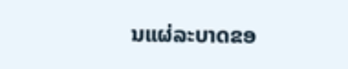ນແຜ່ລະບາດຂອ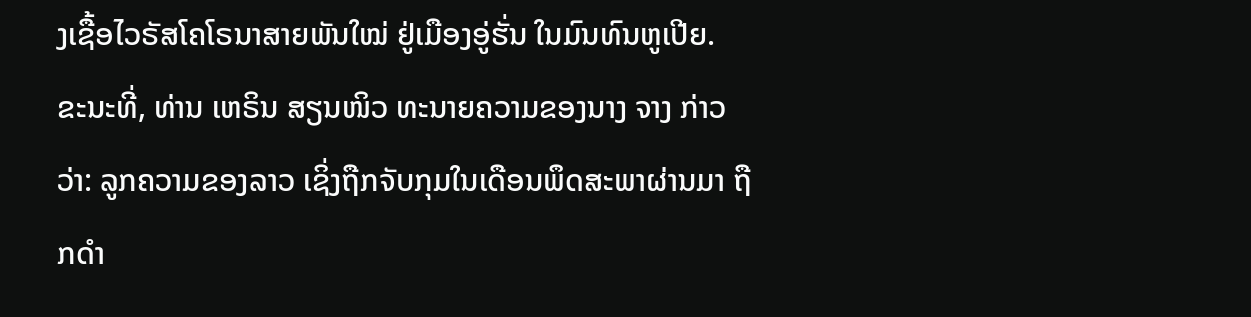ງເຊື້ອໄວຣັສໂຄໂຣນາສາຍພັນໃໝ່ ຢູ່ເມືອງອູ່ຮັ່ນ ໃນມົນທົນຫູເປີຍ.
ຂະນະທີ່, ທ່ານ ເຫຣິນ ສຽນໜິວ ທະນາຍຄວາມຂອງນາງ ຈາງ ກ່າວວ່າ: ລູກຄວາມຂອງລາວ ເຊິ່ງຖືກຈັບກຸມໃນເດືອນພຶດສະພາຜ່ານມາ ຖືກດຳ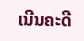ເນີນຄະດີ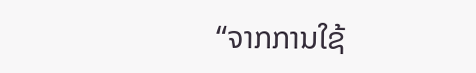“ຈາກການໃຊ້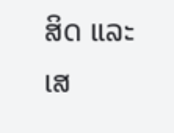ສິດ ແລະ ເສ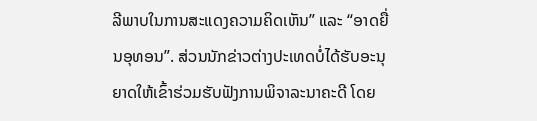ລີພາບໃນການສະແດງຄວາມຄິດເຫັນ” ແລະ “ອາດຍື່ນອຸທອນ”. ສ່ວນນັກຂ່າວຕ່າງປະເທດບໍ່ໄດ້ຮັບອະນຸຍາດໃຫ້ເຂົ້າຮ່ວມຮັບຟັງການພິຈາລະນາຄະດີ ໂດຍ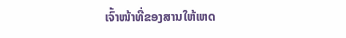ເຈົ້າໜ້າທີ່ຂອງສານໃຫ້ເຫດ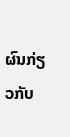ຜົນກ່ຽວກັບ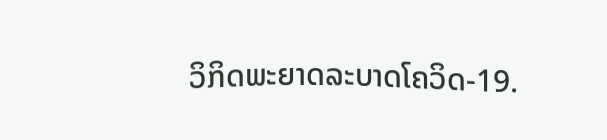ວິກິດພະຍາດລະບາດໂຄວິດ-19.